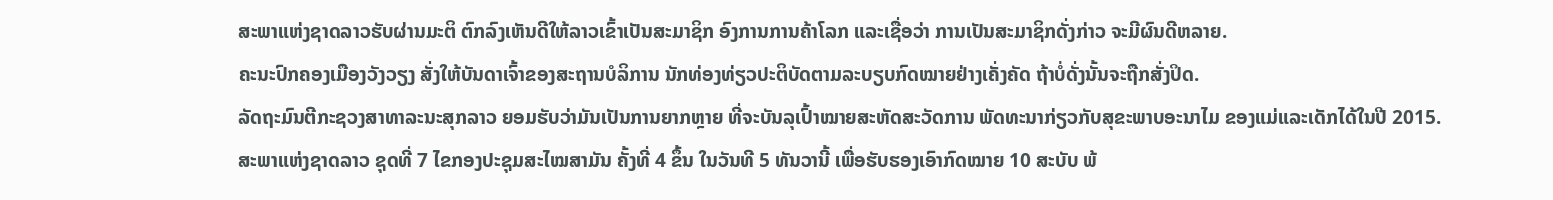ສະພາແຫ່ງຊາດລາວຮັບຜ່ານມະຕິ ຕົກລົງເຫັນດີໃຫ້ລາວເຂົ້າເປັນສະມາຊິກ ອົງການການຄ້າໂລກ ແລະເຊື່ອວ່າ ການເປັນສະມາຊິກດັ່ງກ່າວ ຈະມີຜົນດີຫລາຍ.
ຄະນະປົກຄອງເມືອງວັງວຽງ ສັ່ງໃຫ້ບັນດາເຈົ້າຂອງສະຖານບໍລິການ ນັກທ່ອງທ່ຽວປະຕິບັດຕາມລະບຽບກົດໝາຍຢ່າງເຄັ່ງຄັດ ຖ້າບໍ່ດັ່ງນັ້ນຈະຖືກສັ່ງປິດ.
ລັດຖະມົນຕີກະຊວງສາທາລະນະສຸກລາວ ຍອມຮັບວ່າມັນເປັນການຍາກຫຼາຍ ທີ່ຈະບັນລຸເປົ້າໝາຍສະຫັດສະວັດການ ພັດທະນາກ່ຽວກັບສຸຂະພາບອະນາໄມ ຂອງແມ່ແລະເດັກໄດ້ໃນປີ 2015.
ສະພາແຫ່ງຊາດລາວ ຊຸດທີ່ 7 ໄຂກອງປະຊຸມສະໄໝສາມັນ ຄັ້ງທີ່ 4 ຂຶ້ນ ໃນວັນທີ 5 ທັນວານີ້ ເພື່ອຮັບຮອງເອົາກົດໝາຍ 10 ສະບັບ ພ້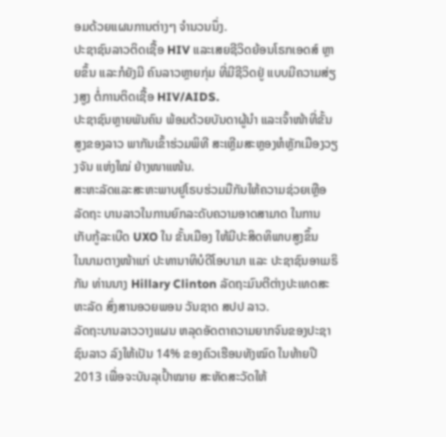ອມດ້ວຍແຜນການຕ່າງໆ ຈໍານວນນຶ່ງ.
ປະຊາຊົນລາວຕິດເຊື້ອ HIV ແລະເສຍຊີວິດຍ້ອນໂຣກເອດສ໌ ຫຼາຍຂຶ້ນ ແລະກໍຍັງມີ ຄົນລາວຫຼາຍກຸ່ມ ທີ່ມີຊີວິດຢູ່ ແບບມີຄວາມສ່ຽງສູງ ຕໍ່ການຕິດເຊື້ອ HIV/AIDS.
ປະຊາຊົນຫຼາຍພັນຄົນ ພ້ອມດ້ວຍບັນດາຜູ້ນໍາ ແລະເຈົ້າໜ້າທີ່ຂັ້ນສູງຂອງລາວ ພາກັນເຂົ້າຮ່ວມພິທີ ສະເຫຼີມສະຫຼອງຫໍຫຼັກເມືອງວຽງຈັນ ແຫ່ງໃໝ່ ຢ່າງໜາແໜ້ນ.
ສະຫະລັດແລະສະຫະພາບຢູໂຣບຮ່ວມມືກັນໃຫ້ຄວາມຊ່ວຍເຫຼືອລັດຖະ ບານລາວໃນການຍົກລະດັບຄວາມອາດສາມາດ ໃນການເກັບກູ້ລະເບີດ UXO ໃນ ຂັ້ນເມືອງ ໃຫ້ມີປະສິດທິພາບສູງຂຶ້ນ
ໃນນາມຕາງໜ້າແກ່ ປະທານາທິບໍດີໂອບາມາ ແລະ ປະຊາຊົນອາເມຣິກັນ ທ່ານນາງ Hillary Clinton ລັດຖະມົນຕີຕ່າງປະເທດສະຫະລັດ ສົ່ງສານອວຍພອນ ວັນຊາດ ສປປ ລາວ.
ລັດຖະບານລາວວາງແຜນ ຫລຸດອັດຕາຄວາມຍາກຈົນຂອງປະຊາຊົນລາວ ລົງໃຫ້ເປັນ 14% ຂອງຄົວເຮືອນທັງໝົດ ໃນທ້າຍປີ 2013 ເພື່ອຈະບັນລຸເປົ້າໝາຍ ສະຫັດສະວັດໃຫ້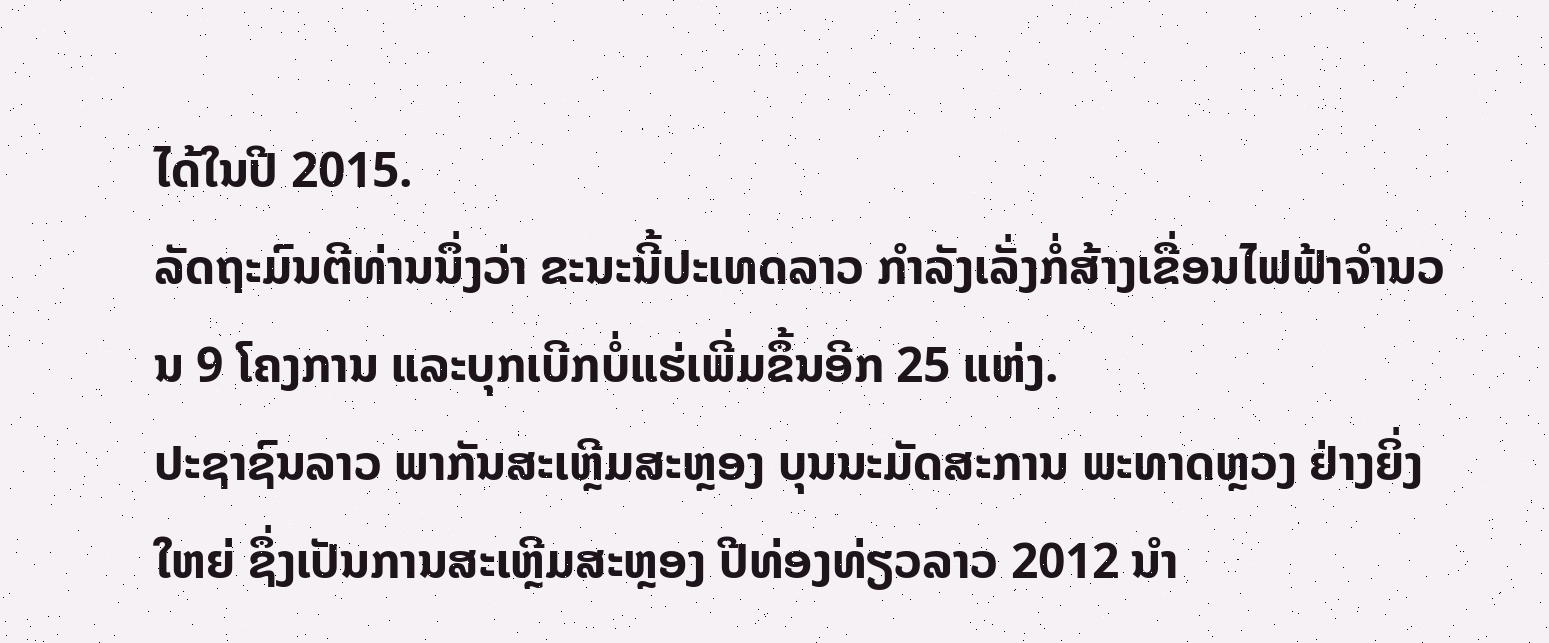ໄດ້ໃນປີ 2015.
ລັດຖະມົນຕີທ່ານນຶ່ງວ່າ ຂະນະນີ້ປະເທດລາວ ກໍາລັງເລັ່ງກໍ່ສ້າງເຂື່ອນໄຟຟ້າຈໍານວນ 9 ໂຄງການ ແລະບຸກເບີກບໍ່ແຮ່ເພີ່ມຂຶ້ນອີກ 25 ແຫ່ງ.
ປະຊາຊົນລາວ ພາກັນສະເຫຼີມສະຫຼອງ ບຸນນະມັດສະການ ພະທາດຫຼວງ ຢ່າງຍິ່ງໃຫຍ່ ຊຶ່ງເປັນການສະເຫຼີມສະຫຼອງ ປີທ່ອງທ່ຽວລາວ 2012 ນໍາ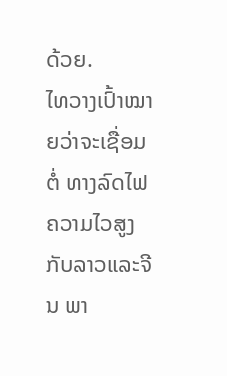ດ້ວຍ.
ໄທວາງເປົ້າໝາຍວ່າຈະເຊື່ອມຕໍ່ ທາງລົດໄຟຄວາມໄວສູງ ກັບລາວແລະຈີນ ພາ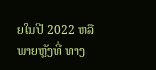ຍໃນປີ 2022 ຫລືພາຍຫຼັງທີ່ ທາງ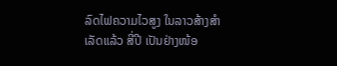ລົດໄຟຄວາມໄວສູງ ໃນລາວສ້າງສໍາເລັດແລ້ວ ສີ່ປີ ເປັນຢ່າງໜ້ອ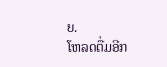ຍ.
ໂຫລດຕື່ມອີກ